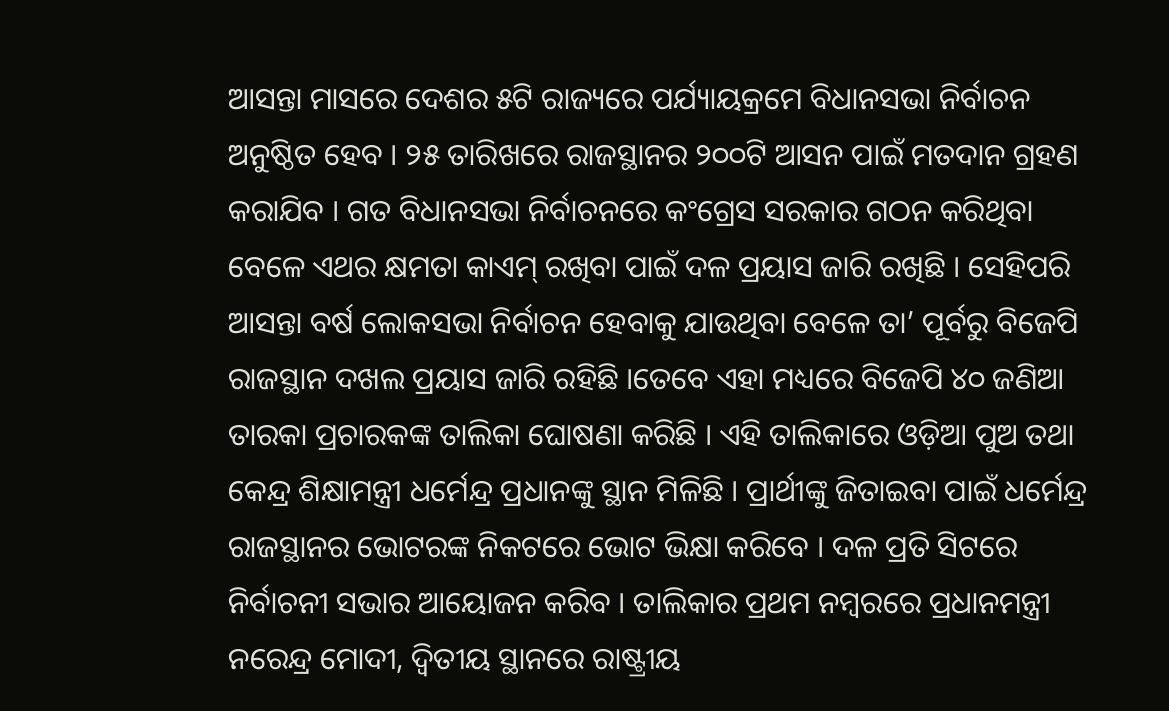ଆସନ୍ତା ମାସରେ ଦେଶର ୫ଟି ରାଜ୍ୟରେ ପର୍ଯ୍ୟାୟକ୍ରମେ ବିଧାନସଭା ନିର୍ବାଚନ ଅନୁଷ୍ଠିତ ହେବ । ୨୫ ତାରିଖରେ ରାଜସ୍ଥାନର ୨୦୦ଟି ଆସନ ପାଇଁ ମତଦାନ ଗ୍ରହଣ କରାଯିବ । ଗତ ବିଧାନସଭା ନିର୍ବାଚନରେ କଂଗ୍ରେସ ସରକାର ଗଠନ କରିଥିବା ବେଳେ ଏଥର କ୍ଷମତା କାଏମ୍ ରଖିବା ପାଇଁ ଦଳ ପ୍ରୟାସ ଜାରି ରଖିଛି । ସେହିପରି ଆସନ୍ତା ବର୍ଷ ଲୋକସଭା ନିର୍ବାଚନ ହେବାକୁ ଯାଉଥିବା ବେଳେ ତା’ ପୂର୍ବରୁ ବିଜେପି ରାଜସ୍ଥାନ ଦଖଲ ପ୍ରୟାସ ଜାରି ରହିଛି ।ତେବେ ଏହା ମଧ୍ୟରେ ବିଜେପି ୪୦ ଜଣିଆ ତାରକା ପ୍ରଚାରକଙ୍କ ତାଲିକା ଘୋଷଣା କରିଛି । ଏହି ତାଲିକାରେ ଓଡ଼ିଆ ପୁଅ ତଥା କେନ୍ଦ୍ର ଶିକ୍ଷାମନ୍ତ୍ରୀ ଧର୍ମେନ୍ଦ୍ର ପ୍ରଧାନଙ୍କୁ ସ୍ଥାନ ମିଳିଛି । ପ୍ରାର୍ଥୀଙ୍କୁ ଜିତାଇବା ପାଇଁ ଧର୍ମେନ୍ଦ୍ର ରାଜସ୍ଥାନର ଭୋଟରଙ୍କ ନିକଟରେ ଭୋଟ ଭିକ୍ଷା କରିବେ । ଦଳ ପ୍ରତି ସିଟରେ ନିର୍ବାଚନୀ ସଭାର ଆୟୋଜନ କରିବ । ତାଲିକାର ପ୍ରଥମ ନମ୍ବରରେ ପ୍ରଧାନମନ୍ତ୍ରୀ ନରେନ୍ଦ୍ର ମୋଦୀ, ଦ୍ୱିତୀୟ ସ୍ଥାନରେ ରାଷ୍ଟ୍ରୀୟ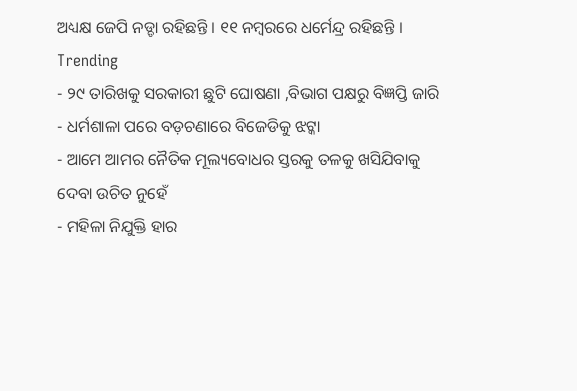ଅଧ୍ୟକ୍ଷ ଜେପି ନଡ୍ଡା ରହିଛନ୍ତି । ୧୧ ନମ୍ବରରେ ଧର୍ମେନ୍ଦ୍ର ରହିଛନ୍ତି ।
Trending
- ୨୯ ତାରିଖକୁ ସରକାରୀ ଛୁଟି ଘୋଷଣା ,ବିଭାଗ ପକ୍ଷରୁ ବିଜ୍ଞପ୍ତି ଜାରି
- ଧର୍ମଶାଳା ପରେ ବଡ଼ଚଣାରେ ବିଜେଡିକୁ ଝଟ୍କା
- ଆମେ ଆମର ନୈତିକ ମୂଲ୍ୟବୋଧର ସ୍ତରକୁ ତଳକୁ ଖସିଯିବାକୁ ଦେବା ଉଚିତ ନୁହେଁ
- ମହିଳା ନିଯୁକ୍ତି ହାର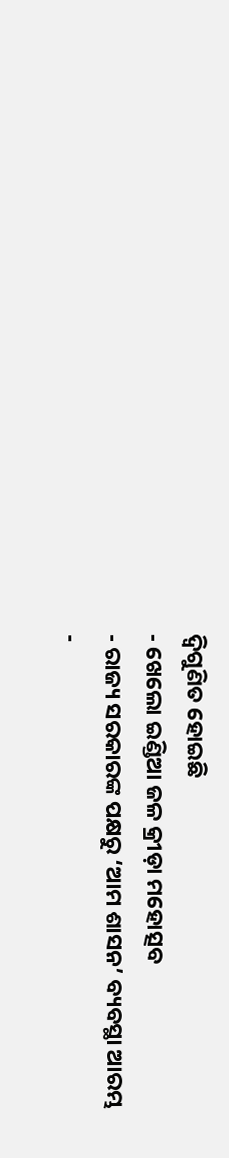ଦ୍ୱିଗୁଣିତ ହୋଇଛି
- ଖେଲୋ ଇଣ୍ଡିଆ ଜଳ କ୍ରୀଡ଼ା ମହୋତ୍ସବ
- ରାଜ୍ୟ ସରକାରଙ୍କ ପକ୍ଷରୁ ‘ଆମ ଶାସନ’ ବ୍ୟବସ୍ଥା ଆରମ୍ଭ
-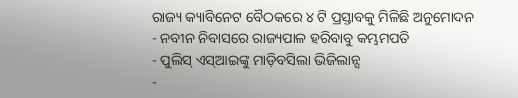ରାଜ୍ୟ କ୍ୟାବିନେଟ ବୈଠକରେ ୪ ଟି ପ୍ରସ୍ତାବକୁ ମିଳିଛି ଅନୁମୋଦନ
- ନବୀନ ନିବାସରେ ରାଜ୍ୟପାଳ ହରିବାବୁ କମ୍ଭମପତି
- ପୁଲିସ୍ ଏସ୍ଆଇଙ୍କୁ ମାଡ଼ିବସିଲା ଭିଜିଲାନ୍ସ
-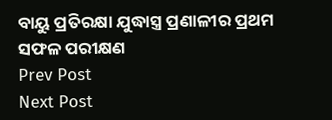ବାୟୁ ପ୍ରତିରକ୍ଷା ଯୁଦ୍ଧାସ୍ତ୍ର ପ୍ରଣାଳୀର ପ୍ରଥମ ସଫଳ ପରୀକ୍ଷଣ
Prev Post
Next Post